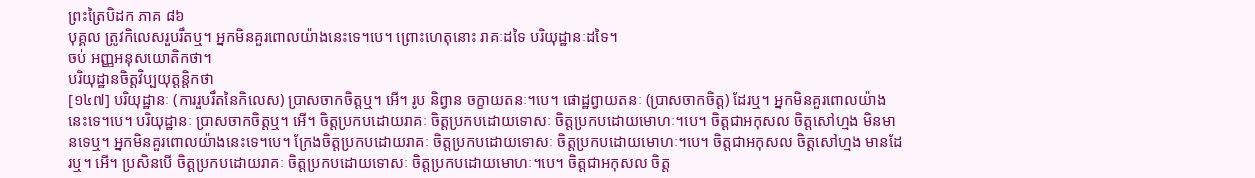ព្រះត្រៃបិដក ភាគ ៨៦
បុគ្គល ត្រូវកិលេសរួបរឹតឬ។ អ្នកមិនគួរពោលយ៉ាងនេះទេ។បេ។ ព្រោះហេតុនោះ រាគៈដទៃ បរិយុដ្ឋានៈដទៃ។
ចប់ អញ្ញអនុសយោតិកថា។
បរិយុដ្ឋានចិត្តវិប្បយុត្តន្តិកថា
[១៤៧] បរិយុដ្ឋានៈ (ការរួបរឹតនៃកិលេស) ប្រាសចាកចិត្តឬ។ អើ។ រូប និព្វាន ចក្ខាយតនៈ។បេ។ ផោដ្ឋព្វាយតនៈ (ប្រាសចាកចិត្ត) ដែរឬ។ អ្នកមិនគួរពោលយ៉ាងនេះទេ។បេ។ បរិយុដ្ឋានៈ ប្រាសចាកចិត្តឬ។ អើ។ ចិត្តប្រកបដោយរាគៈ ចិត្តប្រកបដោយទោសៈ ចិត្តប្រកបដោយមោហៈ។បេ។ ចិត្តជាអកុសល ចិត្តសៅហ្មង មិនមានទេឬ។ អ្នកមិនគួរពោលយ៉ាងនេះទេ។បេ។ ក្រែងចិត្តប្រកបដោយរាគៈ ចិត្តប្រកបដោយទោសៈ ចិត្តប្រកបដោយមោហៈ។បេ។ ចិត្តជាអកុសល ចិត្តសៅហ្មង មានដែរឬ។ អើ។ ប្រសិនបើ ចិត្តប្រកបដោយរាគៈ ចិត្តប្រកបដោយទោសៈ ចិត្តប្រកបដោយមោហៈ។បេ។ ចិត្តជាអកុសល ចិត្ត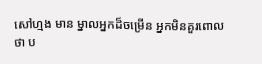សៅហ្មង មាន ម្នាលអ្នកដ៏ចម្រើន អ្នកមិនគួរពោលថា ប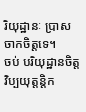រិយុដ្ឋានៈ ប្រាសចាកចិត្តទេ។
ចប់ បរិយុដ្ឋានចិត្តវិប្បយុត្តន្តិក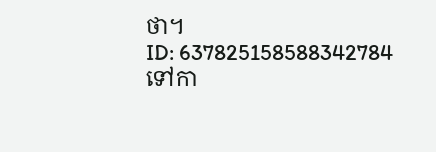ថា។
ID: 637825158588342784
ទៅកា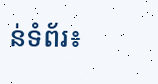ន់ទំព័រ៖